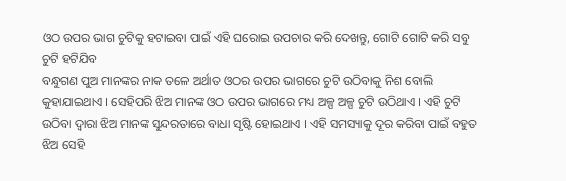ଓଠ ଉପର ଭାଗ ଚୁଟିକୁ ହଟାଇବା ପାଇଁ ଏହି ଘରୋଇ ଉପଚାର କରି ଦେଖନ୍ତୁ, ଗୋଟି ଗୋଟି କରି ସବୁ ଚୁଟି ହଟିଯିବ
ବନ୍ଧୁଗଣ ପୁଅ ମାନଙ୍କର ନାକ ତଳେ ଅର୍ଥାତ ଓଠର ଉପର ଭାଗରେ ଚୁଟି ଉଠିବାକୁ ନିଶ ବୋଲି କୁହାଯାଇଥାଏ । ସେହିପରି ଝିଅ ମାନଙ୍କ ଓଠ ଉପର ଭାଗରେ ମଧ୍ୟ ଅଳ୍ପ ଅଳ୍ପ ଚୁଟି ଉଠିଥାଏ । ଏହି ଚୁଟି ଉଠିବା ଦ୍ଵାରା ଝିଅ ମାନଙ୍କ ସୁନ୍ଦରତାରେ ବାଧା ସୃଷ୍ଟି ହୋଇଥାଏ । ଏହି ସମସ୍ୟାକୁ ଦୂର କରିବା ପାଇଁ ବହୁତ ଝିଅ ସେହି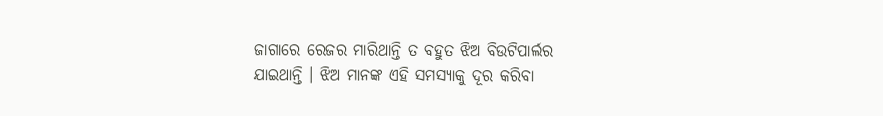ଜାଗାରେ ରେଜର ମାରିଥାନ୍ତି ତ ବହୁତ ଝିଅ ବିଉଟିପାର୍ଲର ଯାଇଥାନ୍ତି । ଝିଅ ମାନଙ୍କ ଏହି ସମସ୍ୟାକୁ ଦୂର କରିବା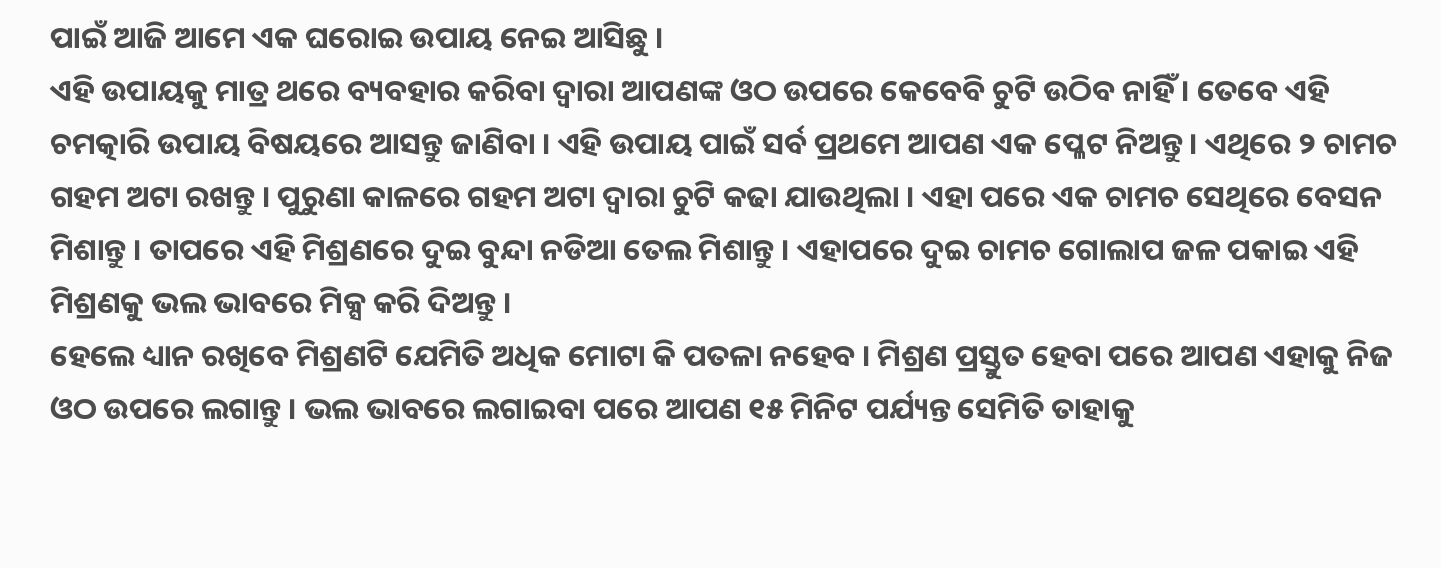ପାଇଁ ଆଜି ଆମେ ଏକ ଘରୋଇ ଉପାୟ ନେଇ ଆସିଛୁ ।
ଏହି ଉପାୟକୁ ମାତ୍ର ଥରେ ବ୍ୟବହାର କରିବା ଦ୍ଵାରା ଆପଣଙ୍କ ଓଠ ଉପରେ କେବେବି ଚୁଟି ଉଠିବ ନାହିଁ । ତେବେ ଏହି ଚମତ୍କାରି ଉପାୟ ବିଷୟରେ ଆସନ୍ତୁ ଜାଣିବା । ଏହି ଉପାୟ ପାଇଁ ସର୍ବ ପ୍ରଥମେ ଆପଣ ଏକ ପ୍ଳେଟ ନିଅନ୍ତୁ । ଏଥିରେ ୨ ଚାମଚ ଗହମ ଅଟା ରଖନ୍ତୁ । ପୁରୁଣା କାଳରେ ଗହମ ଅଟା ଦ୍ଵାରା ଚୁଟି କଢା ଯାଉଥିଲା । ଏହା ପରେ ଏକ ଚାମଚ ସେଥିରେ ବେସନ ମିଶାନ୍ତୁ । ତାପରେ ଏହି ମିଶ୍ରଣରେ ଦୁଇ ବୁନ୍ଦା ନଡିଆ ତେଲ ମିଶାନ୍ତୁ । ଏହାପରେ ଦୁଇ ଚାମଚ ଗୋଲାପ ଜଳ ପକାଇ ଏହି ମିଶ୍ରଣକୁ ଭଲ ଭାବରେ ମିକ୍ସ କରି ଦିଅନ୍ତୁ ।
ହେଲେ ଧ୍ୟାନ ରଖିବେ ମିଶ୍ରଣଟି ଯେମିତି ଅଧିକ ମୋଟା କି ପତଳା ନହେବ । ମିଶ୍ରଣ ପ୍ରସ୍ତୁତ ହେବା ପରେ ଆପଣ ଏହାକୁ ନିଜ ଓଠ ଉପରେ ଲଗାନ୍ତୁ । ଭଲ ଭାବରେ ଲଗାଇବା ପରେ ଆପଣ ୧୫ ମିନିଟ ପର୍ଯ୍ୟନ୍ତ ସେମିତି ତାହାକୁ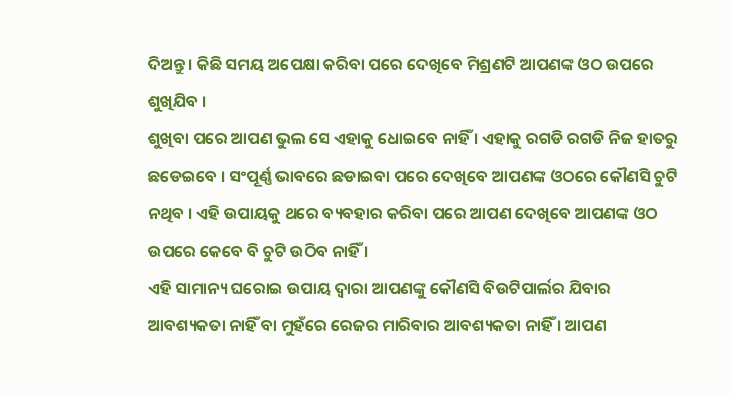ଦିଅନ୍ତୁ । କିଛି ସମୟ ଅପେକ୍ଷା କରିବା ପରେ ଦେଖିବେ ମିଶ୍ରଣଟି ଆପଣଙ୍କ ଓଠ ଉପରେ ଶୁଖିଯିବ ।
ଶୁଖିବା ପରେ ଆପଣ ଭୁଲ ସେ ଏହାକୁ ଧୋଇବେ ନାହିଁ । ଏହାକୁ ରଗଡି ରଗଡି ନିଜ ହାତରୁ ଛଡେଇବେ । ସଂପୂର୍ଣ୍ଣ ଭାବରେ ଛଡାଇବା ପରେ ଦେଖିବେ ଆପଣଙ୍କ ଓଠରେ କୌଣସି ଚୁଟି ନଥିବ । ଏହି ଉପାୟକୁ ଥରେ ବ୍ୟବହାର କରିବା ପରେ ଆପଣ ଦେଖିବେ ଆପଣଙ୍କ ଓଠ ଉପରେ କେବେ ବି ଚୁଟି ଉଠିବ ନାହିଁ ।
ଏହି ସାମାନ୍ୟ ଘରୋଇ ଉପାୟ ଦ୍ଵାରା ଆପଣଙ୍କୁ କୌଣସି ବିଉଟିପାର୍ଲର ଯିବାର ଆବଶ୍ୟକତା ନାହିଁ ବା ମୁହଁରେ ରେଜର ମାରିବାର ଆବଶ୍ୟକତା ନାହିଁ । ଆପଣ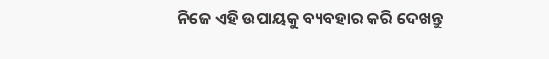ନିଜେ ଏହି ଉପାୟକୁ ବ୍ୟବହାର କରି ଦେଖନ୍ତୁ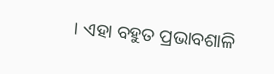। ଏହା ବହୁତ ପ୍ରଭାବଶାଳି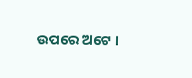ଉପରେ ଅଟେ ।